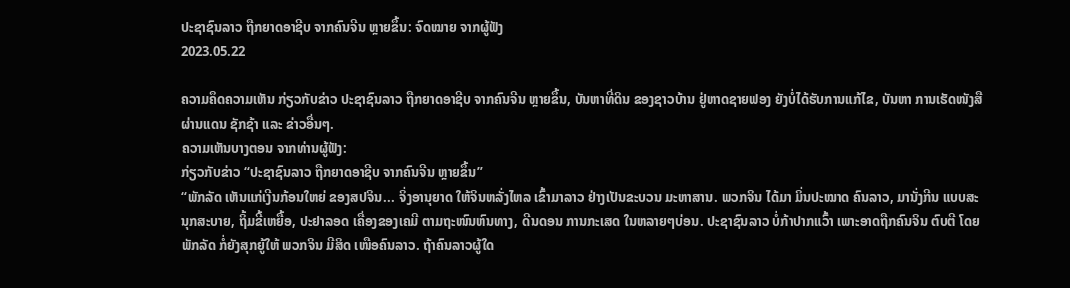ປະຊາຊົນລາວ ຖືກຍາດອາຊີບ ຈາກຄົນຈີນ ຫຼາຍຂຶ້ນ: ຈົດໝາຍ ຈາກຜູ້ຟັງ
2023.05.22

ຄວາມຄຶດຄວາມເຫັນ ກ່ຽວກັບຂ່າວ ປະຊາຊົນລາວ ຖືກຍາດອາຊີບ ຈາກຄົນຈີນ ຫຼາຍຂຶ້ນ, ບັນຫາທີ່ດິນ ຂອງຊາວບ້ານ ຢູ່ຫາດຊາຍຟອງ ຍັງບໍ່ໄດ້ຮັບການແກ້ໄຂ, ບັນຫາ ການເຮັດໜັງສື ຜ່ານແດນ ຊັກຊ້າ ແລະ ຂ່າວອື່ນໆ.
ຄວາມເຫັນບາງຕອນ ຈາກທ່ານຜູ້ຟັງ:
ກ່ຽວກັບຂ່າວ “ປະຊາຊົນລາວ ຖືກຍາດອາຊີບ ຈາກຄົນຈີນ ຫຼາຍຂຶ້ນ”
“ພັກລັດ ເຫັນແກ່ເງີນກ້ອນໃຫຍ່ ຂອງສປຈິນ... ຈິ່ງອານຸຍາດ ໃຫ້ຈິນຫລັ່ງໄຫລ ເຂົ້າມາລາວ ຢ່າງເປັນຂະບວນ ມະຫາສານ. ພວກຈິນ ໄດ້ມາ ມິ່ນປະໝາດ ຄົນລາວ, ມານັ່ງກີນ ແບບສະນຸກສະບາຍ, ຖິ້ມຂີ້ເຫຍື້ອ, ປະຢາລອດ ເຄື່ອງຂອງເຄມີ ຕາມຖະໜົນຫົນທາງ, ດີນດອນ ການກະເສດ ໃນຫລາຍໆບ່ອນ. ປະຊາຊົນລາວ ບໍ່ກ້າປາກແວົ້າ ເພາະອາດຖືກຄົນຈິນ ຕົບຕີ ໂດຍພັກລັດ ກໍ່ຍັງສຸກຍູ້ໃຫ້ ພວກຈິນ ມີສິດ ເໜືອຄົນລາວ. ຖ້າຄົນລາວຜູ້ໃດ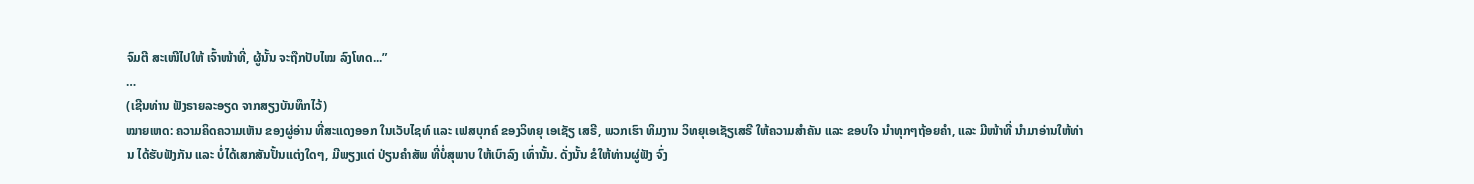ຈົມຕີ ສະເໜີໄປໃຫ້ ເຈົ້າໜ້າທີ່, ຜູ້ນັ້ນ ຈະຖືກປັບໄໝ ລົງໂທດ...”
…
(ເຊີນທ່ານ ຟັງຣາຍລະອຽດ ຈາກສຽງບັນທຶກໄວ້)
ໝາຍເຫດ: ຄວາມຄິດຄວາມເຫັນ ຂອງຜູ່ອ່ານ ທີ່ສະແດງອອກ ໃນເວັບໄຊທ໌ ແລະ ເຟສບຸກຄ໌ ຂອງວິທຍຸ ເອເຊັຽ ເສຣີ, ພວກເຮົາ ທິມງານ ວິທຍຸເອເຊັຽເສຣີ ໃຫ້ຄວາມສຳຄັນ ແລະ ຂອບໃຈ ນຳທຸກໆຖ້ອຍຄຳ, ແລະ ມີໜ້າທີ່ ນຳມາອ່ານໃຫ້ທ່ານ ໄດ້ຮັບຟັງກັນ ແລະ ບໍ່ໄດ້ເສກສັນປັ້ນແຕ່ງໃດໆ, ມີພຽງແຕ່ ປ່ຽນຄຳສັພ ທີ່ບໍ່ສຸພາບ ໃຫ້ເບົາລົງ ເທົ່ານັ້ນ. ດັ່ງນັ້ນ ຂໍໃຫ້ທ່ານຜູ່ຟັງ ຈົ່ງ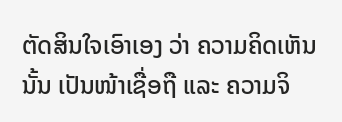ຕັດສິນໃຈເອົາເອງ ວ່າ ຄວາມຄິດເຫັນນັ້ນ ເປັນໜ້າເຊື່ອຖື ແລະ ຄວາມຈິ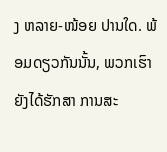ງ ຫລາຍ-ໜ້ອຍ ປານໃດ. ພ້ອມດຽວກັນນັ້ນ, ພວກເຮົາ ຍັງໄດ້ຮັກສາ ການສະ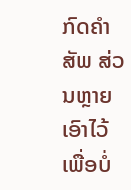ກົດຄຳສັພ ສ່ວນຫຼາຍ ເອົາໄວ້ ເພື່ອບໍ່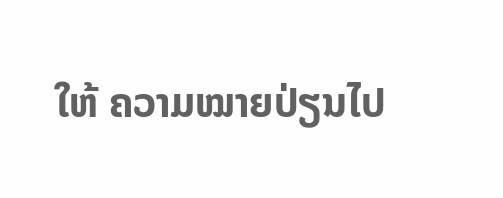ໃຫ້ ຄວາມໝາຍປ່ຽນໄປ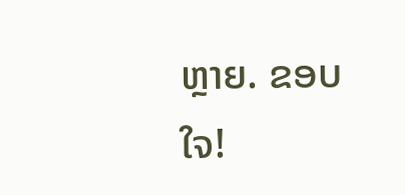ຫຼາຍ. ຂອບໃຈ!